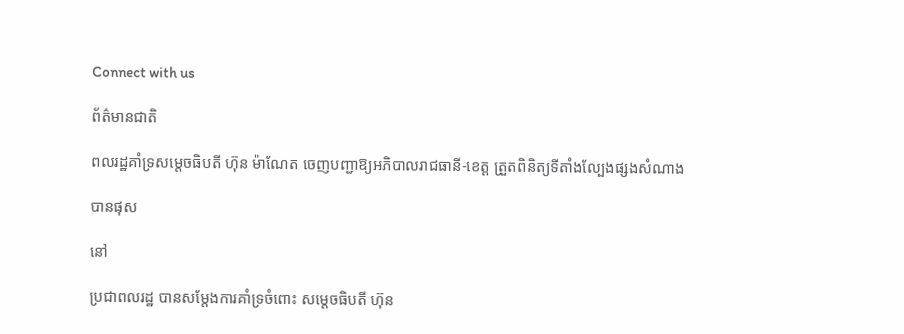Connect with us

ព័ត៌មានជាតិ

ពលរដ្ឋគាំទ្រសម្ដេចធិបតី ហ៊ុន ម៉ាណែត ចេញបញ្ជាឱ្យអភិបាលរាជធានី-ខេត្ត ត្រួតពិនិត្យទីតាំងល្បែងផ្សងសំណាង

បានផុស

នៅ

ប្រជាពលរដ្ឋ បានសម្ដែងការគាំទ្រចំពោះ សម្ដេចធិបតី ហ៊ុន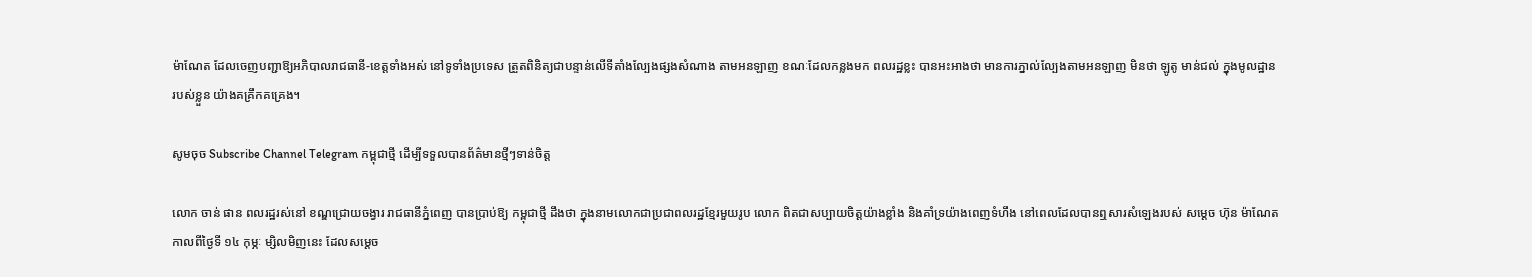ម៉ាណែត ដែលចេញបញ្ជាឱ្យអភិបាលរាជធានី-ខេត្តទាំងអស់ នៅទូទាំងប្រទេស ត្រួតពិនិត្យជាបន្ទាន់លើទីតាំងល្បែងផ្សងសំណាង តាមអនឡាញ ខណៈដែលកន្លងមក ពលរដ្ឋខ្លះ បានអះអាងថា មានការភ្នាល់ល្បែងតាមអនឡាញ មិនថា ឡូតូ មាន់ជល់ ក្នុងមូលដ្ឋានរបស់ខ្លួន យ៉ាងគគ្រឹកគគ្រេង។

សូមចុច Subscribe Channel Telegram កម្ពុជាថ្មី ដើម្បីទទួលបានព័ត៌មានថ្មីៗទាន់ចិត្ត

លោក ចាន់ ផាន ពលរដ្ឋរស់នៅ ខណ្ឌជ្រោយចង្វារ រាជធានីភ្នំពេញ បានប្រាប់ឱ្យ កម្ពុជាថ្មី ដឹងថា ក្នុងនាមលោកជាប្រជាពលរដ្ឋខ្មែរមួយរូប លោក ពិតជាសប្បាយចិត្តយ៉ាងខ្លាំង និងគាំទ្រយ៉ាងពេញទំហឹង នៅពេលដែលបានឮសារសំឡេងរបស់ សម្ដេច ហ៊ុន ម៉ាណែត កាលពីថ្ងៃទី ១៤ កុម្ភៈ ម្សិលមិញនេះ ដែលសម្ដេច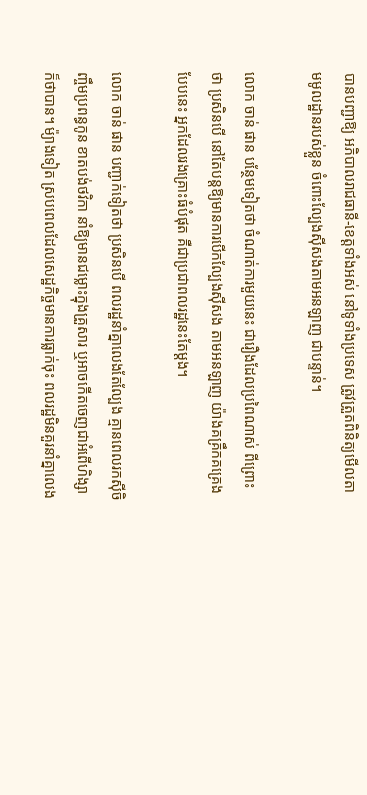បានបញ្ជាឱ្យ អភិបាលរាជធានី-ខេត្តទាំងអស់ នៅទូទាំងប្រទេស ត្រូវត្រួតពិនិត្យមើលតាមមូលដ្ឋានរបស់ខ្លួន ចំពោះល្បែងស៊ីសងតាមអនឡាញ ជាបន្ទាន់។

លោក ចាន់ ផាន បន្ថែមទៀតថា ចំណាត់ការមួយនេះ ជារឿងដែលប្រពៃណាស់ ពីព្រោះថា ប្រសិនបើ នៅតែបន្តឱ្យមានការបើកល្បែងស៊ីសង តាមអនឡាញ យ៉ាងគគ្រឹកគគ្រេងបែបនេះ អ្នកដែលរងគ្រោះធំបំផុត គឺជាប្រជាពលរដ្ឋនេះតែម្ដង។

លោក ចាន់ ផាន បញ្ជាក់ទៀតថា ប្រសិនបើ ពលរដ្ឋនាំគ្នាលេងតែល្បែង គ្មានពេលរកស៊ីចិញ្ចឹមប្រពន្ធកូន ខាតបង់ថវិកា នាំឱ្យមានជម្លោះក្នុងគ្រួសារ ឬអាចកើតចេញជាអំពើហិង្សាក៏ថាបាន។ ម៉្យាងទៀត ស្របពេលដែលសេដ្ឋកិច្ចមានការធ្លាក់ចុះ ពលរដ្ឋមិនគួរនាំគ្នាលេង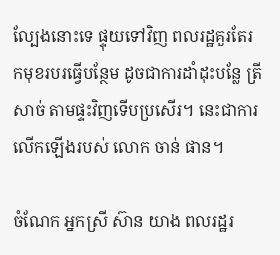ល្បែងនោះទេ ផ្ទុយទៅវិញ ពលរដ្ឋគួរតែរកមុខរបរធ្វើបន្ថែម ដូចជាការដាំដុះបន្លែ ត្រី សាច់ តាមផ្ទះវិញទើបប្រសើរ។ នេះជាការលើកឡើងរបស់ លោក ចាន់ ផាន។

ចំណែក អ្នកស្រី ស៊ាន យាង ពលរដ្ឋរ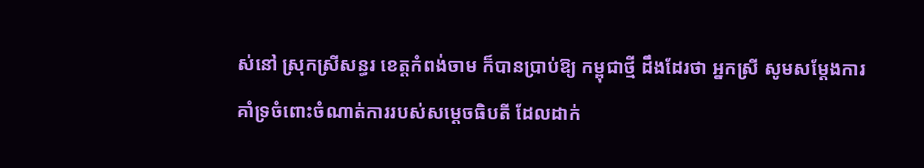ស់នៅ ស្រុកស្រីសន្ធរ ខេត្តកំពង់ចាម ក៏បានប្រាប់ឱ្យ កម្ពុជាថ្មី ដឹងដែរថា អ្នកស្រី សូមសម្ដែងការគាំទ្រចំពោះចំណាត់ការរបស់សម្ដេចធិបតី ដែលដាក់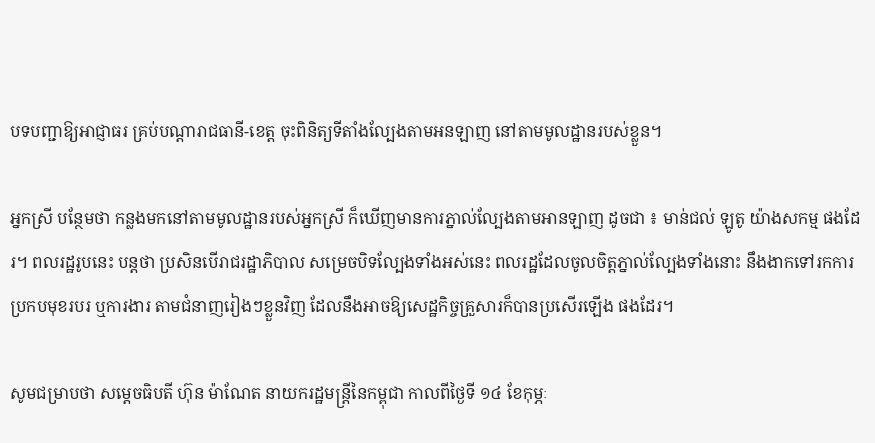បទបញ្ជាឱ្យអាជ្ញាធរ គ្រប់បណ្ដារាជធានី-ខេត្ត ចុះពិនិត្យទីតាំងល្បែងតាមអនឡាញ នៅតាមមូលដ្ឋានរបស់ខ្លួន។

អ្នកស្រី បន្ថែមថា កន្លងមកនៅតាមមូលដ្ឋានរបស់អ្នកស្រី ក៏ឃើញមានការភ្នាល់ល្បែងតាមអានឡាញ ដូចជា ៖ មាន់ជល់ ឡូតូ យ៉ាងសកម្ម ផងដែរ។ ពលរដ្ឋរូបនេះ បន្ដថា ប្រសិនបើរាជរដ្ឋាភិបាល សម្រេចបិទល្បែងទាំងអស់នេះ ពលរដ្ឋដែលចូលចិត្តភ្នាល់ល្បែងទាំងនោះ នឹងងាកទៅរកការប្រកបមុខរបរ ឬការងារ តាមជំនាញរៀងៗខ្លួនវិញ ដែលនឹងអាចឱ្យសេដ្ឋកិច្ចគ្រួសារក៏បានប្រសើរឡើង ផងដែរ។

សូមជម្រាបថា សម្តេចធិបតី ហ៊ុន ម៉ាណែត នាយករដ្ឋមន្រ្តីនៃកម្ពុជា កាលពីថ្ងៃទី ១៤ ខែកុម្ភៈ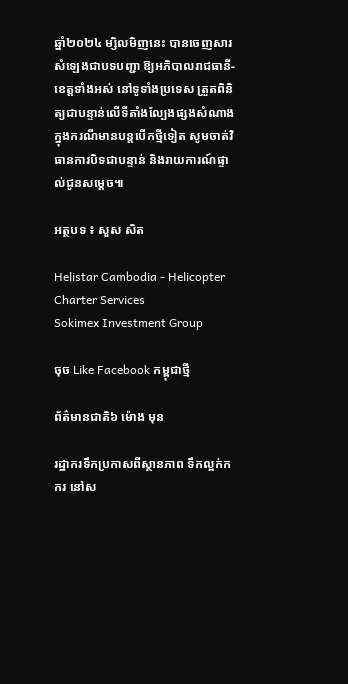ឆ្នាំ២០២៤ ម្សិលមិញនេះ បានចេញសារសំឡេងជាបទបញ្ជា ឱ្យអភិបាលរាជធានី-ខេត្តទាំងអស់ នៅទូទាំងប្រទេស ត្រួតពិនិត្យជាបន្ទាន់លើទីតាំងល្បែងផ្សងសំណាង ក្នុងករណីមានបន្តបើកថ្មីទៀត សូមចាត់វិធានការបិទជាបន្ទាន់ និងរាយការណ៍ផ្ទាល់ជូនសម្តេច៕

អត្ថបទ ៖ សួស សិត

Helistar Cambodia - Helicopter Charter Services
Sokimex Investment Group

ចុច Like Facebook កម្ពុជាថ្មី

ព័ត៌មានជាតិ៦ ម៉ោង មុន

រដ្ឋាករទឹកប្រកាសពីស្ថានភាព ទឹកល្អក់កករ នៅស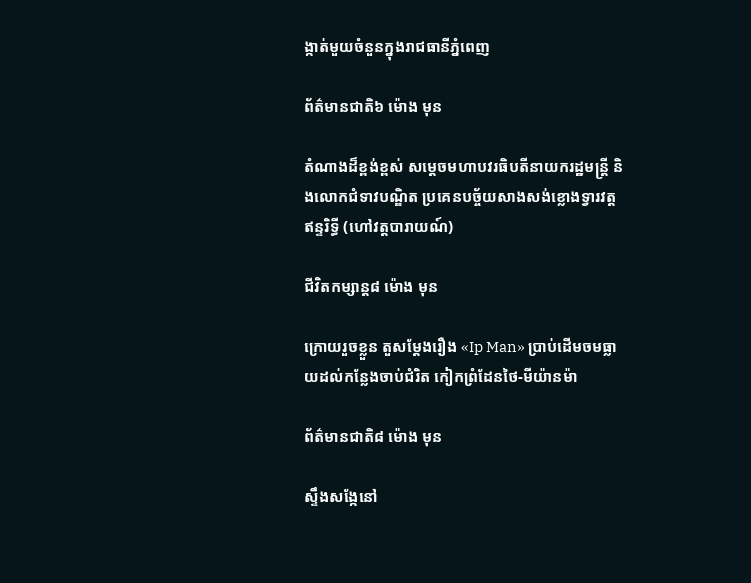ង្កាត់មួយចំនួនក្នុងរាជធានីភ្នំពេញ

ព័ត៌មានជាតិ៦ ម៉ោង មុន

តំណាងដ៏ខ្ពង់ខ្ពស់ សម្តេចមហាបវរធិបតីនាយករដ្ឋមន្ត្រី និងលោកជំទាវបណ្ឌិត ប្រគេនបច្ច័យសាងសង់ខ្លោងទ្វារវត្តឥន្ទរិទ្ធី (ហៅវត្តបារាយណ៍)

ជីវិតកម្សាន្ដ៨ ម៉ោង មុន

ក្រោយរួចខ្លួន តួសម្ដែងរឿង «Ip Man» ប្រាប់ដើមចមធ្លាយដល់កន្លែងចាប់ជំរិត កៀកព្រំដែនថៃ-មីយ៉ានម៉ា

ព័ត៌មានជាតិ៨ ម៉ោង មុន

ស្ទឹងសង្កែនៅ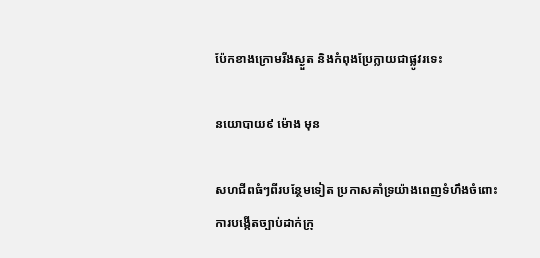ប៉ែកខាងក្រោមរីងស្ងួត និងកំពុងប្រែក្លាយជាផ្លូវរទេះ

នយោបាយ៩ ម៉ោង មុន

សហជីពធំៗពីរបន្ថែមទៀត ប្រកាសគាំទ្រយ៉ាងពេញទំហឹងចំពោះការបង្កើតច្បាប់ដាក់ក្រុ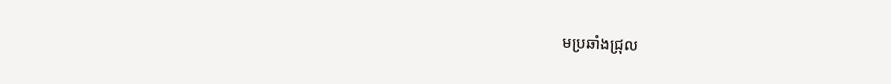មប្រឆាំងជ្រុល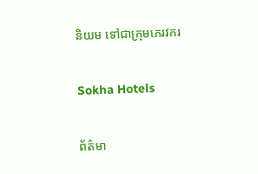និយម ទៅជាក្រុមភេរវករ

Sokha Hotels

ព័ត៌មា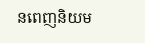នពេញនិយម